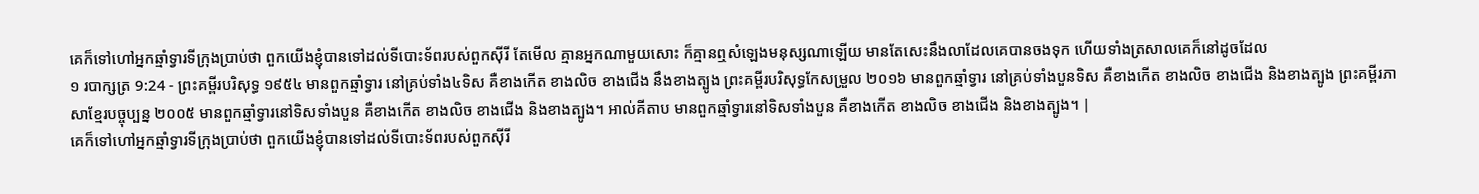គេក៏ទៅហៅអ្នកឆ្មាំទ្វារទីក្រុងប្រាប់ថា ពួកយើងខ្ញុំបានទៅដល់ទីបោះទ័ពរបស់ពួកស៊ីរី តែមើល គ្មានអ្នកណាមួយសោះ ក៏គ្មានឮសំឡេងមនុស្សណាឡើយ មានតែសេះនឹងលាដែលគេបានចងទុក ហើយទាំងត្រសាលគេក៏នៅដូចដែល
១ របាក្សត្រ 9:24 - ព្រះគម្ពីរបរិសុទ្ធ ១៩៥៤ មានពួកឆ្មាំទ្វារ នៅគ្រប់ទាំង៤ទិស គឺខាងកើត ខាងលិច ខាងជើង នឹងខាងត្បូង ព្រះគម្ពីរបរិសុទ្ធកែសម្រួល ២០១៦ មានពួកឆ្មាំទ្វារ នៅគ្រប់ទាំងបួនទិស គឺខាងកើត ខាងលិច ខាងជើង និងខាងត្បូង ព្រះគម្ពីរភាសាខ្មែរបច្ចុប្បន្ន ២០០៥ មានពួកឆ្មាំទ្វារនៅទិសទាំងបួន គឺខាងកើត ខាងលិច ខាងជើង និងខាងត្បូង។ អាល់គីតាប មានពួកឆ្មាំទ្វារនៅទិសទាំងបួន គឺខាងកើត ខាងលិច ខាងជើង និងខាងត្បូង។ |
គេក៏ទៅហៅអ្នកឆ្មាំទ្វារទីក្រុងប្រាប់ថា ពួកយើងខ្ញុំបានទៅដល់ទីបោះទ័ពរបស់ពួកស៊ីរី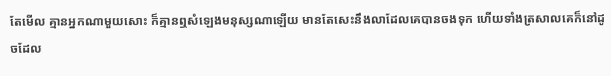តែមើល គ្មានអ្នកណាមួយសោះ ក៏គ្មានឮសំឡេងមនុស្សណាឡើយ មានតែសេះនឹងលាដែលគេបានចងទុក ហើយទាំងត្រសាលគេក៏នៅដូចដែល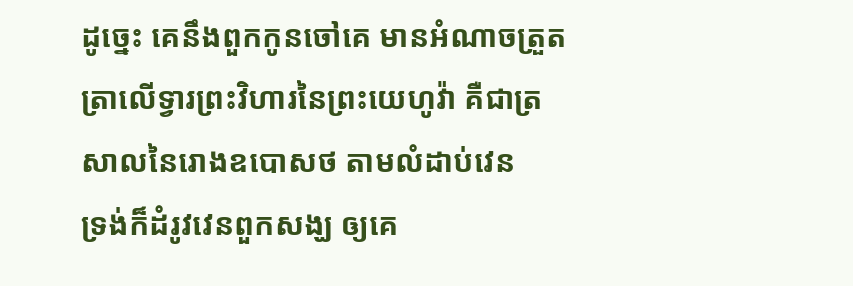ដូច្នេះ គេនឹងពួកកូនចៅគេ មានអំណាចត្រួតត្រាលើទ្វារព្រះវិហារនៃព្រះយេហូវ៉ា គឺជាត្រសាលនៃរោងឧបោសថ តាមលំដាប់វេន
ទ្រង់ក៏ដំរូវវេនពួកសង្ឃ ឲ្យគេ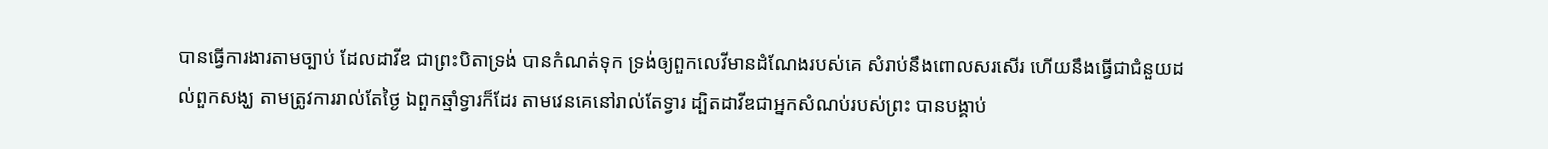បានធ្វើការងារតាមច្បាប់ ដែលដាវីឌ ជាព្រះបិតាទ្រង់ បានកំណត់ទុក ទ្រង់ឲ្យពួកលេវីមានដំណែងរបស់គេ សំរាប់នឹងពោលសរសើរ ហើយនឹងធ្វើជាជំនួយដល់ពួកសង្ឃ តាមត្រូវការរាល់តែថ្ងៃ ឯពួកឆ្មាំទ្វារក៏ដែរ តាមវេនគេនៅរាល់តែទ្វារ ដ្បិតដាវីឌជាអ្នកសំណប់របស់ព្រះ បានបង្គាប់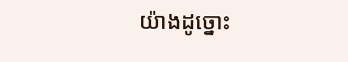យ៉ាងដូច្នោះ